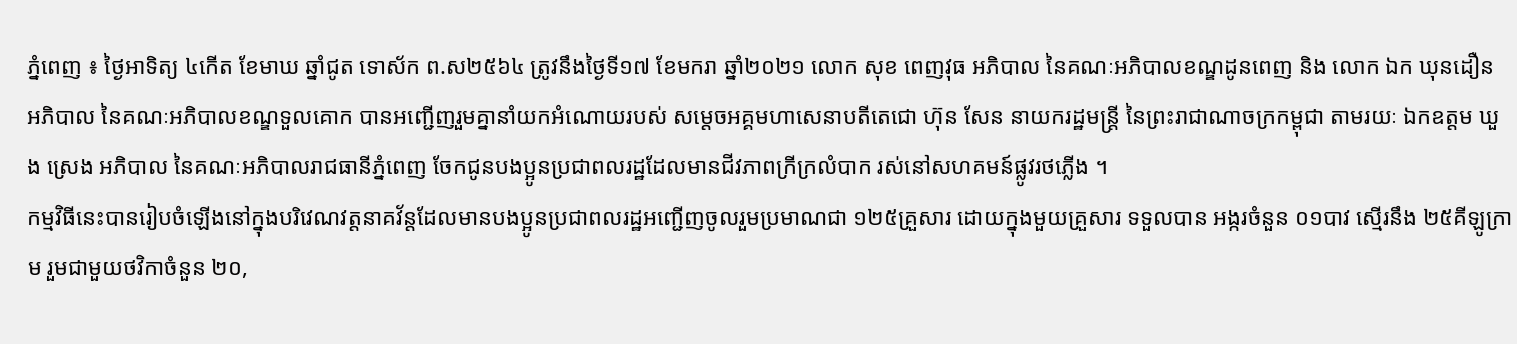ភ្នំពេញ ៖ ថ្ងៃអាទិត្យ ៤កើត ខែមាឃ ឆ្នាំជូត ទោស័ក ព.ស២៥៦៤ ត្រូវនឹងថ្ងៃទី១៧ ខែមករា ឆ្នាំ២០២១ លោក សុខ ពេញវុធ អភិបាល នៃគណៈអភិបាលខណ្ឌដូនពេញ និង លោក ឯក ឃុនដឿន អភិបាល នៃគណៈអភិបាលខណ្ឌទួលគោក បានអញ្ជើញរួមគ្នានាំយកអំណោយរបស់ សម្តេចអគ្គមហាសេនាបតីតេជោ ហ៊ុន សែន នាយករដ្ឋមន្ត្រី នៃព្រះរាជាណាចក្រកម្ពុជា តាមរយៈ ឯកឧត្តម ឃួង ស្រេង អភិបាល នៃគណៈអភិបាលរាជធានីភ្នំពេញ ចែកជូនបងប្អូនប្រជាពលរដ្ឋដែលមានជីវភាពក្រីក្រលំបាក រស់នៅសហគមន៍ផ្លូវរថភ្លើង ។
កម្មវិធីនេះបានរៀបចំឡើងនៅក្នុងបរិវេណវត្តនាគវ័ន្តដែលមានបងប្អូនប្រជាពលរដ្ឋអញ្ជើញចូលរួមប្រមាណជា ១២៥គ្រួសារ ដោយក្នុងមួយគ្រួសារ ទទួលបាន អង្ករចំនួន ០១បាវ ស្មើរនឹង ២៥គីឡូក្រាម រួមជាមួយថវិកាចំនួន ២០,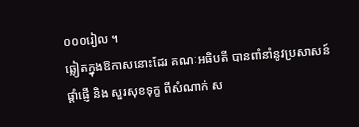០០០រៀល ។
ឆ្លៀតក្នុងឱកាសនោះដែរ គណៈអធិបតី បានពាំនាំនូវប្រសាសន៍ផ្តាំផ្ញើ និង សួរសុខទុក្ខ ពីសំណាក់ ស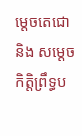ម្តេចតេជោ និង សម្ដេចកិត្តិព្រឹទ្ធប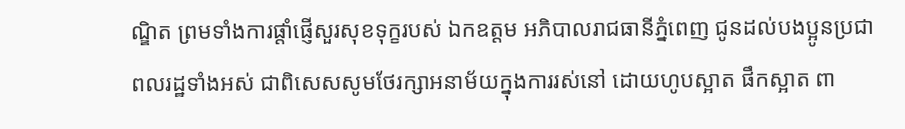ណ្ឌិត ព្រមទាំងការផ្តាំផ្ញើសួរសុខទុក្ខរបស់ ឯកឧត្តម អភិបាលរាជធានីភ្នំពេញ ជូនដល់បងប្អូនប្រជាពលរដ្ឋទាំងអស់ ជាពិសេសសូមថែរក្សាអនាម័យក្នុងការរស់នៅ ដោយហូបស្អាត ផឹកស្អាត ពា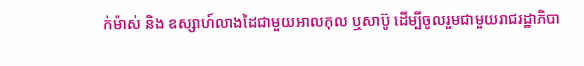ក់ម៉ាស់ និង ឧស្សាហ៍លាងដៃជាមួយអាលកុល ឬសាប៊ូ ដើម្បីចូលរួមជាមួយរាជរដ្ឋាភិបា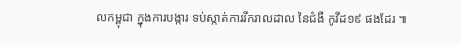លកម្ពុជា ក្នុងការបង្ការ ទប់ស្កាត់ការរីករាលដាល នៃជំងឺ កូវីដ១៩ ផងដែរ ៕